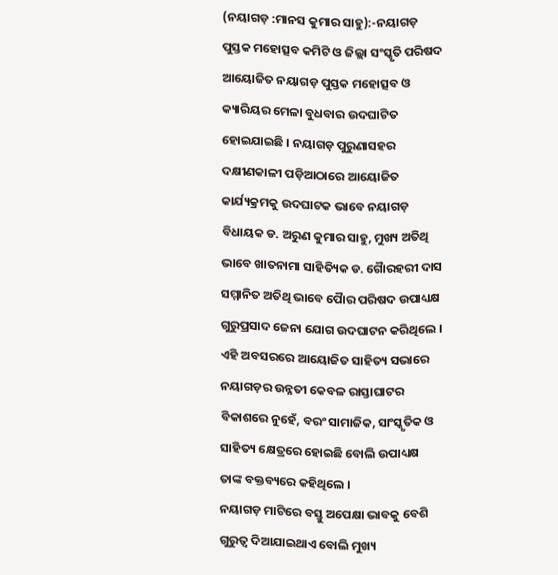(ନୟାଗଡ଼ :ମାନସ କୁମାର ସାହୁ):-ନୟାଗଡ଼ ପୁସ୍ତକ ମହୋତ୍ସବ କମିଟି ଓ ଜିଲ୍ଲା ସଂସ୍କୃତି ପରିଷଦ ଆୟୋଜିତ ନୟାଗଡ଼ ପୁସ୍ତକ ମହୋତ୍ସବ ଓ କ୍ୟାରିୟର ମେଳା ବୁଧବାର ଉଦଘାଟିତ ହୋଇଯାଇଛି । ନୟାଗଡ଼ ପୁରୁଣାସହର ଦକ୍ଷୀଣକାଳୀ ପଡ଼ିଆଠାରେ ଆୟୋଜିତ କାର୍ଯ୍ୟକ୍ରମକୁ ଉଦଘାଟକ ଭାବେ ନୟାଗଡ଼ ବିଧାୟକ ଡ. ଅରୁଣ କୁମାର ସାହୁ, ମୁଖ୍ୟ ଅତିଥି ଭାବେ ଖାତନାମା ସାହିତ୍ୟିକ ଡ. ଗୈାରହରୀ ଦାସ ସମ୍ମାନିତ ଅତିଥି ଭାବେ ପୈାର ପରିଷଦ ଉପାଧ୍ୟକ୍ଷ ଗୁରୁପ୍ରସାଦ ଜେନା ଯୋଗ ଉଦଘାଟନ କରିଥିଲେ । ଏହି ଅବସରରେ ଆୟୋଜିତ ସାହିତ୍ୟ ସଭାରେ ନୟାଗଡ଼ର ଉନ୍ନତୀ କେବଳ ରାସ୍ତାଘାଟର ବିକାଶରେ ନୁହେଁ, ବରଂ ସାମାଜିକ, ସାଂସ୍କୃତିକ ଓ ସାହିତ୍ୟ କ୍ଷେତ୍ରରେ ହୋଇଛି ବୋଲି ଉପାଧ୍ୟକ୍ଷ ତାଙ୍କ ବକ୍ତବ୍ୟରେ କହିଥିଲେ ।
ନୟାଗଡ଼ ମାଟିରେ ବସ୍ତୁ ଅପେକ୍ଷା ଭାବକୁ ବେଶି ଗୁରୁତ୍ୱ ଦିଆଯାଇଥାଏ ବୋଲି ମୁଖ୍ୟ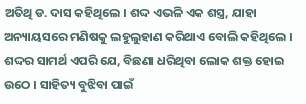ଅତିଥି ଡ. ଦାସ କହିଥିଲେ । ଶଦ୍ଦ ଏଭଳି ଏକ ଶସ୍ତ୍ର, ଯାହା ଅନ୍ୟାୟସରେ ମଣିଷକୁ ଲହୁଲୁହାଣ କରିଥାଏ ବୋଲି କହିଥିଲେ । ଶଦ୍ଦର ସାମର୍ଥ ଏପରି ଯେ, ବିଛଣା ଧରିଥିବା ଲୋକ ଶକ୍ତ ହୋଇ ଉଠେ । ସାହିତ୍ୟ ବୁଝିବା ପାଇଁ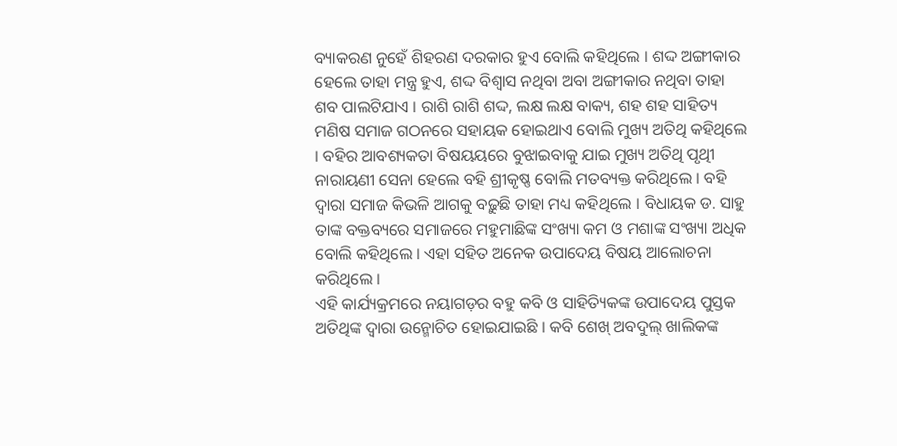ବ୍ୟାକରଣ ନୁହେଁ ଶିହରଣ ଦରକାର ହୁଏ ବୋଲି କହିଥିଲେ । ଶଦ୍ଦ ଅଙ୍ଗୀକାର ହେଲେ ତାହା ମନ୍ତ୍ର ହୁଏ, ଶଦ୍ଦ ବିଶ୍ୱାସ ନଥିବା ଅବା ଅଙ୍ଗୀକାର ନଥିବା ତାହା ଶବ ପାଲଟିଯାଏ । ରାଶି ରାଶି ଶଦ୍ଦ, ଲକ୍ଷ ଲକ୍ଷ ବାକ୍ୟ, ଶହ ଶହ ସାହିତ୍ୟ ମଣିଷ ସମାଜ ଗଠନରେ ସହାୟକ ହୋଇଥାଏ ବୋଲି ମୁଖ୍ୟ ଅତିଥି କହିଥିଲେ । ବହିର ଆବଶ୍ୟକତା ବିଷୟୟରେ ବୁଝାଇବାକୁ ଯାଇ ମୁଖ୍ୟ ଅତିଥି ପୃଥିୀ ନାରାୟଣୀ ସେନା ହେଲେ ବହି ଶ୍ରୀକୃଷ୍ଣ ବୋଲି ମତବ୍ୟକ୍ତ କରିଥିଲେ । ବହି ଦ୍ୱାରା ସମାଜ କିଭଳି ଆଗକୁ ବଢ଼ୁଛି ତାହା ମଧ୍ୟ କହିଥିଲେ । ବିଧାୟକ ଡ. ସାହୁ ତାଙ୍କ ବକ୍ତବ୍ୟରେ ସମାଜରେ ମହୁମାଛିଙ୍କ ସଂଖ୍ୟା କମ ଓ ମଶାଙ୍କ ସଂଖ୍ୟା ଅଧିକ ବୋଲି କହିଥିଲେ । ଏହା ସହିତ ଅନେକ ଉପାଦେୟ ବିଷୟ ଆଲୋଚନା କରିଥିଲେ ।
ଏହି କାର୍ଯ୍ୟକ୍ରମରେ ନୟାଗଡ଼ର ବହୁ କବି ଓ ସାହିତ୍ୟିକଙ୍କ ଉପାଦେୟ ପୁସ୍ତକ ଅତିଥିଙ୍କ ଦ୍ୱାରା ଉନ୍ମୋଚିତ ହୋଇଯାଇଛି । କବି ଶେଖ୍ ଅବଦୁଲ୍ ଖାଲିକଙ୍କ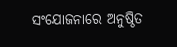ସଂଯୋଜନାରେ ଅନୁଷ୍ଠିତ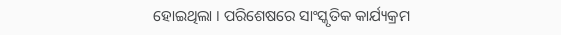ହୋଇଥିଲା । ପରିଶେଷରେ ସାଂସ୍କୃତିକ କାର୍ଯ୍ୟକ୍ରମ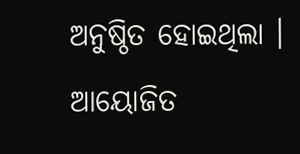ଅନୁଷ୍ଠିତ ହୋଇଥିଲା । ଆୟୋଜିତ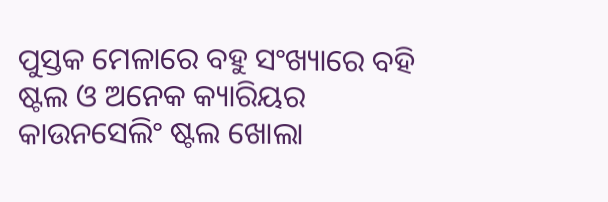ପୁସ୍ତକ ମେଳାରେ ବହୁ ସଂଖ୍ୟାରେ ବହି ଷ୍ଟଲ ଓ ଅନେକ କ୍ୟାରିୟର କାଉନସେଲିଂ ଷ୍ଟଲ ଖୋଲା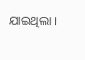ଯାଇଥିଲା ।